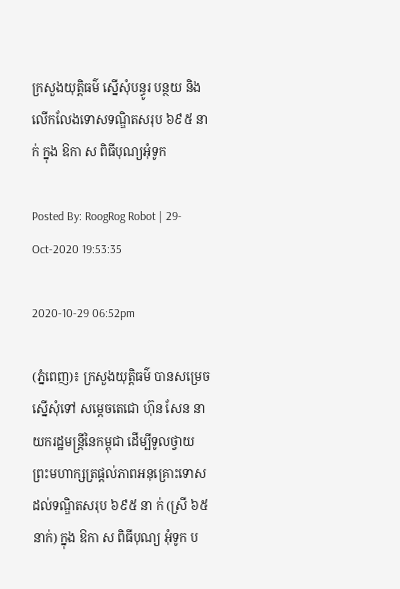ក្រសួងយុត្តិធម៌ ស្នើសុំបន្ធូរ បន្ថយ និងលេីកលែងទោសទណ្ឌិតសរុប ៦៩៥ នា ក់ ក្នុង ឱកា ស ពិធីបុណ្យអុំទូក

Posted By: RoogRog Robot | 29-Oct-2020 19:53:35

2020-10-29 06:52pm

(ភ្នំពេញ)៖ ក្រសួងយុត្តិធម៌ បានសម្រេចស្នើសុំទៅ សម្តេចតេជោ ហ៊ុន សែន នាយករដ្ឋមន្ត្រីនៃកម្ពុជា ដើម្បីទូលថ្វាយព្រះមហាក្សត្រផ្តល់ភាពអនុគ្រោះទោសដល់ទណ្ឌិតសរុប ៦៩៥ នា ក់ (ស្រី ៦៥ នាក់) ក្នុង ឱកា ស ពិធីបុណ្យ អុំទូក ប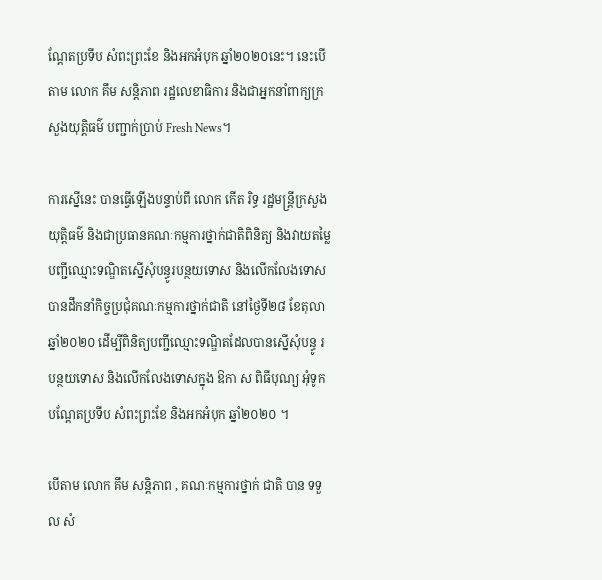ណ្ដែតប្រទីប សំពះព្រះខែ និងអកអំបុក ឆ្នាំ២០២០នេះ។ នេះបេីតាម លោក គឹម សន្តិភាព រដ្ឋលេខាធិការ និងជាអ្នកនាំពាក្យក្រសួងយុត្តិធម៌ បញ្ជាក់ប្រាប់ Fresh News។

ការស្នេីនេះ បានធ្វេីឡេីងបន្ទាប់ពី លោក កើត រិទ្ធ រដ្ឋមន្ត្រីក្រសួងយុត្តិធម៌ និងជាប្រធានគណៈកម្មការថ្នាក់ជាតិពិនិត្យ និងវាយតម្លៃបញ្ជីឈ្មោះទណ្ឌិតស្នើសុំបន្ធូរបន្ថយទោស និងលើកលែងទោស បានដឹកនាំកិច្ចប្រជុំគណៈកម្មការថ្នាក់ជាតិ នៅថ្ងៃទី២៨ ខែតុលា ឆ្នាំ២០២០ ដើម្បីពិនិត្យបញ្ជីឈ្មោះទណ្ឌិតដែលបានស្នើសុំបន្ធូ រ បន្ថយទោស និងលើកលែងទោសក្នុង ឱកា ស ពិធីបុណ្យ អុំទូក បណ្ដែតប្រទីប សំពះព្រះខែ និងអកអំបុក ឆ្នាំ២០២០ ។

បេីតាម លោក គឹម សន្តិភាព , គណៈកម្មការថ្នាក់ ជាតិ បាន ទទួ ល សំ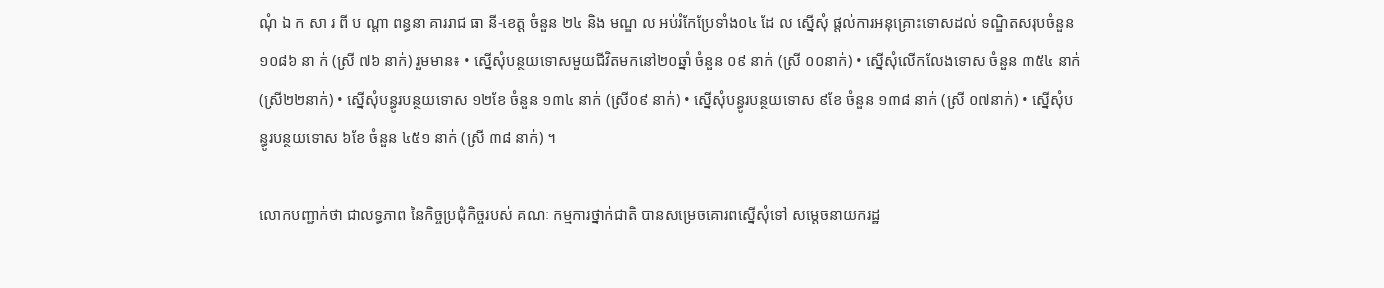ណុំ ឯ ក សា រ ពី ប ណ្តា ពន្ធនា គាររាជ ធា នី-ខេត្ត ចំនួន ២៤ និង មណ្ឌ ល អប់រំកែប្រែទាំង០៤ ដែ ល ស្នើសុំ ផ្តល់ការអនុគ្រោះទោសដល់ ទណ្ឌិតសរុបចំនួន ១០៨៦ នា ក់ (ស្រី ៧៦ នាក់) រួមមាន៖ • ស្នើសុំបន្ថយទោសមួយជីវិតមកនៅ២០ឆ្នាំ ចំនួន ០៩ នាក់ (ស្រី ០០នាក់) • ស្នើសុំលើកលែងទោស ចំនួន ៣៥៤ នាក់ (ស្រី២២នាក់) • ស្នើសុំបន្ធូរបន្ថយទោស ១២ខែ ចំនួន ១៣៤ នាក់ (ស្រី០៩ នាក់) • ស្នើសុំបន្ធូរបន្ថយទោស ៩ខែ ចំនួន ១៣៨ នាក់ (ស្រី ០៧នាក់) • ស្នើសុំបន្ធូរបន្ថយទោស ៦ខែ ចំនួន ៤៥១ នាក់ (ស្រី ៣៨ នាក់) ។

លោកបញ្ជាក់ថា ជាលទ្ធភាព នៃកិច្ចប្រជុំកិច្ចរបស់ គណៈ កម្មការថ្នាក់ជាតិ បានសម្រេចគោរពស្នើសុំទៅ សម្តេចនាយករដ្ឋ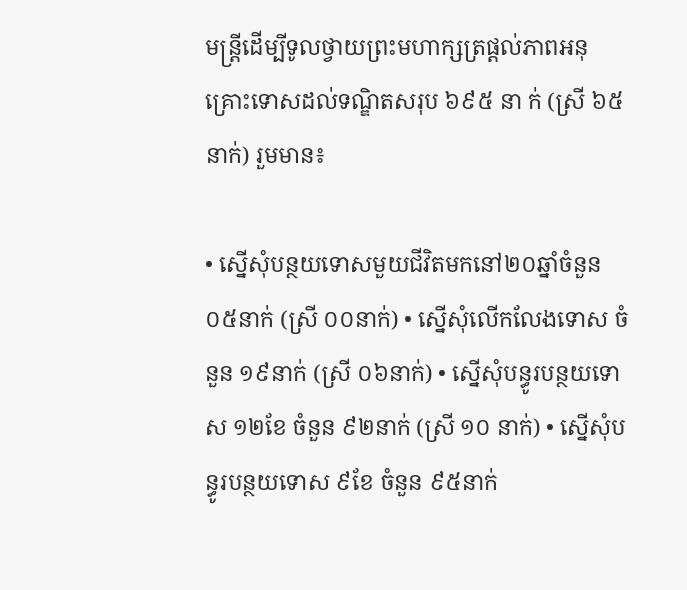មន្ត្រីដើម្បីទូលថ្វាយព្រះមហាក្សត្រផ្តល់ភាពអនុគ្រោះទោសដល់ទណ្ឌិតសរុប ៦៩៥ នា ក់ (ស្រី ៦៥ នាក់) រួមមាន៖

• ស្នើសុំបន្ថយទោសមួយជីវិតមកនៅ២០ឆ្នាំចំនួន០៥នាក់ (ស្រី ០០នាក់) • ស្នើសុំលើកលែងទោស ចំនួន ១៩នាក់ (ស្រី ០៦នាក់) • ស្នើសុំបន្ធូរបន្ថយទោស ១២ខែ ចំនួន ៩២នាក់ (ស្រី ១០ នាក់) • ស្នើសុំបន្ធូរបន្ថយទោស ៩ខែ ចំនួន ៩៥នាក់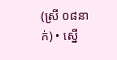(ស្រី ០៨នាក់) • ស្នើ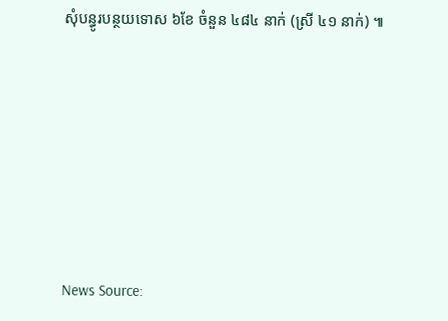សុំបន្ធូរបន្ថយទោស ៦ខែ ចំនួន ៤៨៤ នាក់ (ស្រី ៤១ នាក់) ៕







News Source: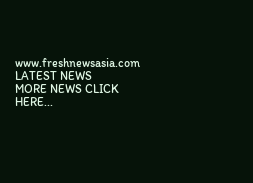www.freshnewsasia.com
LATEST NEWS
MORE NEWS CLICK HERE...